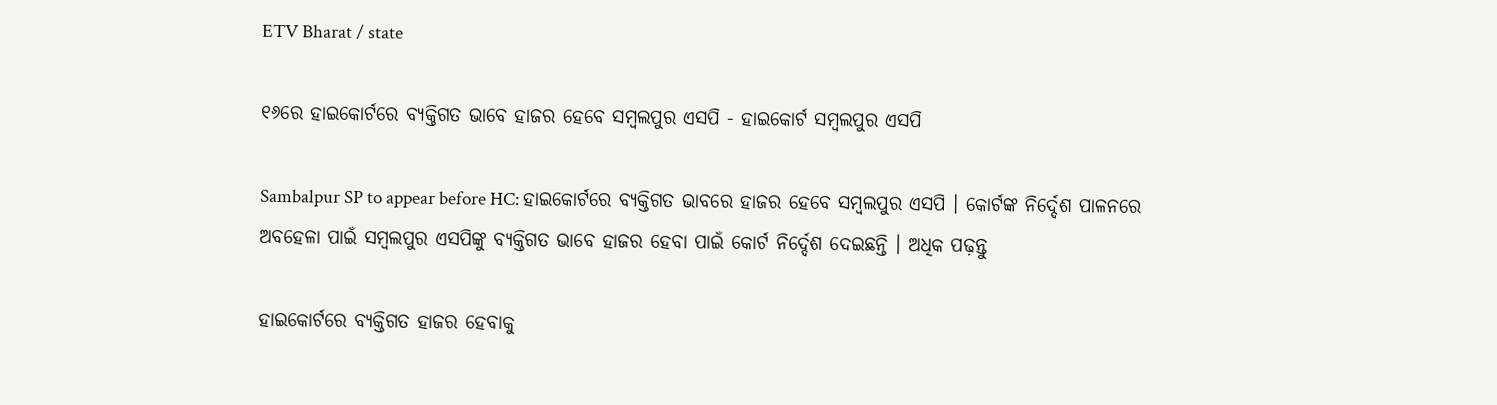ETV Bharat / state

୧୬ରେ ହାଇକୋର୍ଟରେ ବ୍ୟକ୍ତିଗତ ଭାବେ ହାଜର ହେବେ ସମ୍ବଲପୁର ଏସପି - ହାଇକୋର୍ଟ ସମ୍ବଲପୁର ଏସପି

Sambalpur SP to appear before HC: ହାଇକୋର୍ଟରେ ବ୍ୟକ୍ତିଗତ ଭାବରେ ହାଜର ହେବେ ସମ୍ବଲପୁର ଏସପି । କୋର୍ଟଙ୍କ ନିର୍ଦ୍ଦେଶ ପାଳନରେ ଅବହେଳା ପାଇଁ ସମ୍ବଲପୁର ଏସପିଙ୍କୁ ବ୍ୟକ୍ତିଗତ ଭାବେ ହାଜର ହେବା ପାଇଁ କୋର୍ଟ ନିର୍ଦ୍ଦେଶ ଦେଇଛନ୍ତି । ଅଧିକ ପଢ଼ନ୍ତୁ

ହାଇକୋର୍ଟରେ ବ୍ୟକ୍ତିଗତ ହାଜର ହେବାକୁ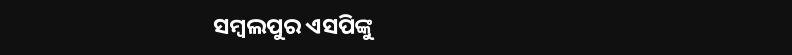ସମ୍ବଲପୁର ଏସପିଙ୍କୁ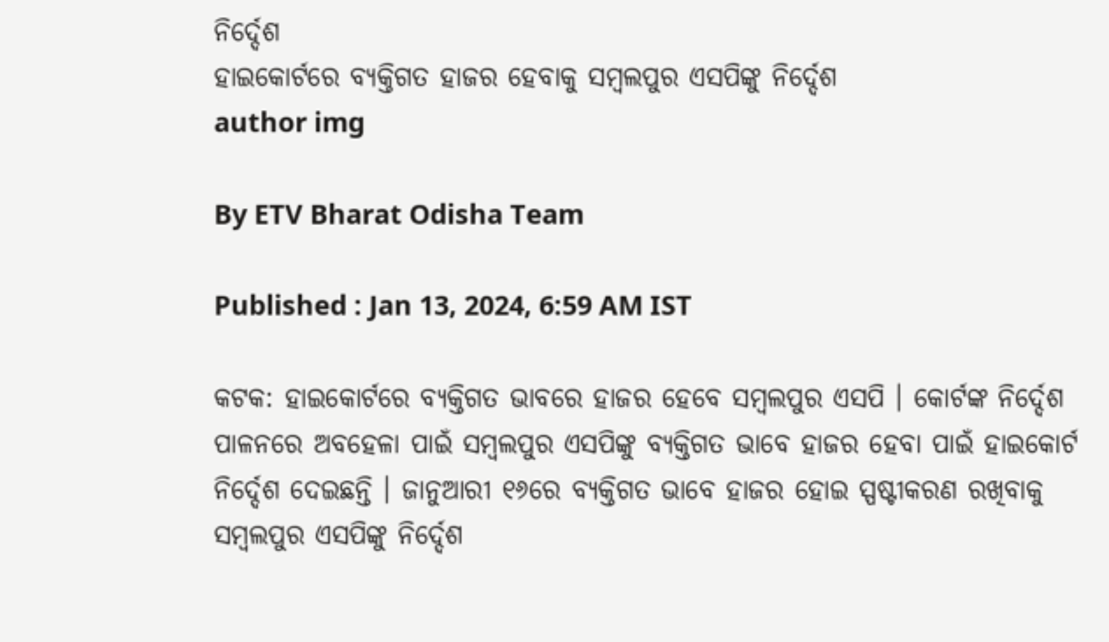ନିର୍ଦ୍ଦେଶ
ହାଇକୋର୍ଟରେ ବ୍ୟକ୍ତିଗତ ହାଜର ହେବାକୁ ସମ୍ବଲପୁର ଏସପିଙ୍କୁ ନିର୍ଦ୍ଦେଶ
author img

By ETV Bharat Odisha Team

Published : Jan 13, 2024, 6:59 AM IST

କଟକ: ହାଇକୋର୍ଟରେ ବ୍ୟକ୍ତିଗତ ଭାବରେ ହାଜର ହେବେ ସମ୍ବଲପୁର ଏସପି । କୋର୍ଟଙ୍କ ନିର୍ଦ୍ଦେଶ ପାଳନରେ ଅବହେଳା ପାଇଁ ସମ୍ବଲପୁର ଏସପିଙ୍କୁ ବ୍ୟକ୍ତିଗତ ଭାବେ ହାଜର ହେବା ପାଇଁ ହାଇକୋର୍ଟ ନିର୍ଦ୍ଦେଶ ଦେଇଛନ୍ତି । ଜାନୁଆରୀ ୧୬ରେ ବ୍ୟକ୍ତିଗତ ଭାବେ ହାଜର ହୋଇ ସ୍ପଷ୍ଟୀକରଣ ରଖିବାକୁ ସମ୍ବଲପୁର ଏସପିଙ୍କୁ ନିର୍ଦ୍ଦେଶ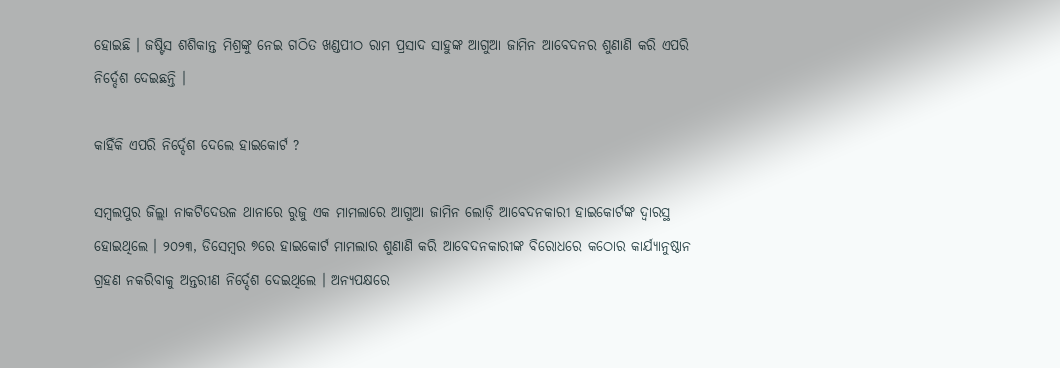ହୋଇଛି । ଜଷ୍ଟିସ ଶଶିକାନ୍ତ ମିଶ୍ରଙ୍କୁ ନେଇ ଗଠିତ ଖଣ୍ଡପୀଠ ରାମ ପ୍ରସାଦ ସାହୁଙ୍କ ଆଗୁଆ ଜାମିନ ଆବେଦନର ଶୁଣାଣି କରି ଏପରି ନିର୍ଦ୍ଦେଶ ଦେଇଛନ୍ତି ।

କାହିଁକି ଏପରି ନିର୍ଦ୍ଦେଶ ଦେଲେ ହାଇକୋର୍ଟ ?

ସମ୍ବଲପୁର ଜିଲ୍ଲା ନାକଟିଦେଉଳ ଥାନାରେ ରୁଜୁ ଏକ ମାମଲାରେ ଆଗୁଆ ଜାମିନ ଲୋଡ଼ି ଆବେଦନକାରୀ ହାଇକୋର୍ଟଙ୍କ ଦ୍ବାରସ୍ଥ ହୋଇଥିଲେ । ୨୦୨୩, ଡିସେମ୍ବର ୭ରେ ହାଇକୋର୍ଟ ମାମଲାର ଶୁଣାଣି କରି ଆବେଦନକାରୀଙ୍କ ବିରୋଧରେ କଠୋର କାର୍ଯ୍ୟାନୁଷ୍ଠାନ ଗ୍ରହଣ ନକରିବାକୁ ଅନ୍ତରୀଣ ନିର୍ଦ୍ଦେଶ ଦେଇଥିଲେ । ଅନ୍ୟପକ୍ଷରେ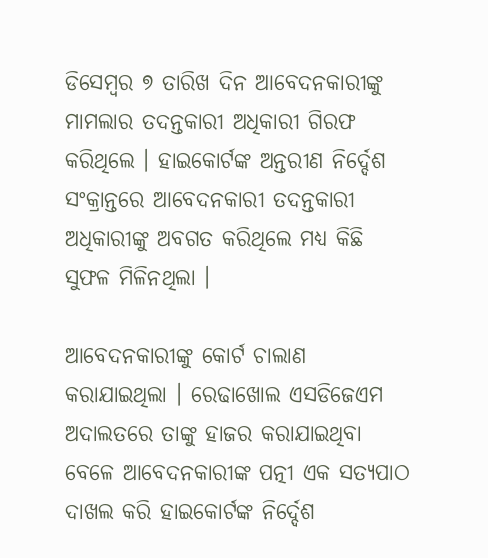ଡିସେମ୍ବର ୭ ତାରିଖ ଦିନ ଆବେଦନକାରୀଙ୍କୁ ମାମଲାର ତଦନ୍ତକାରୀ ଅଧିକାରୀ ଗିରଫ କରିଥିଲେ । ହାଇକୋର୍ଟଙ୍କ ଅନ୍ତରୀଣ ନିର୍ଦ୍ଦେଶ ସଂକ୍ରାନ୍ତରେ ଆବେଦନକାରୀ ତଦନ୍ତକାରୀ ଅଧିକାରୀଙ୍କୁ ଅବଗତ କରିଥିଲେ ମଧ୍ୟ କିଛି ସୁଫଳ ମିଳିନଥିଲା ।

ଆବେଦନକାରୀଙ୍କୁ କୋର୍ଟ ଚାଲାଣ କରାଯାଇଥିଲା । ରେଢାଖୋଲ ଏସଡିଜେଏମ ଅଦାଲତରେ ତାଙ୍କୁ ହାଜର କରାଯାଇଥିବା ବେଳେ ଆବେଦନକାରୀଙ୍କ ପତ୍ନୀ ଏକ ସତ୍ୟପାଠ ଦାଖଲ କରି ହାଇକୋର୍ଟଙ୍କ ନିର୍ଦ୍ଦେଶ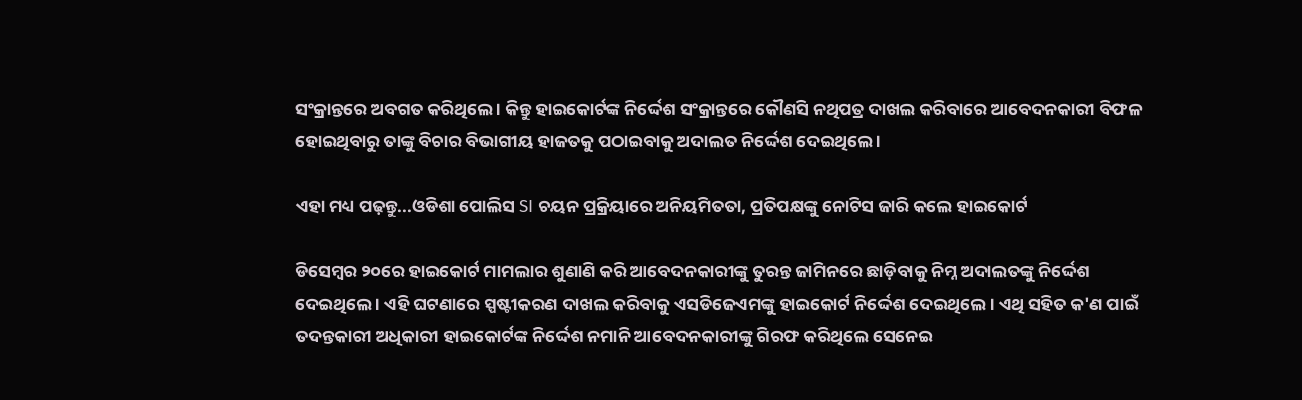ସଂକ୍ରାନ୍ତରେ ଅବଗତ କରିଥିଲେ । କିନ୍ତୁ ହାଇକୋର୍ଟଙ୍କ ନିର୍ଦ୍ଦେଶ ସଂକ୍ରାନ୍ତରେ କୌଣସି ନଥିପତ୍ର ଦାଖଲ କରିବାରେ ଆବେଦନକାରୀ ବିଫଳ ହୋଇଥିବାରୁ ତାଙ୍କୁ ବିଚାର ବିଭାଗୀୟ ହାଜତକୁ ପଠାଇବାକୁ ଅଦାଲତ ନିର୍ଦ୍ଦେଶ ଦେଇଥିଲେ ।

ଏହା ମଧ୍ୟ ପଢ଼ନ୍ତୁ...ଓଡିଶା ପୋଲିସ SI ଚୟନ ପ୍ରକ୍ରିୟାରେ ଅନିୟମିତତା, ପ୍ରତିପକ୍ଷଙ୍କୁ ନୋଟିସ ଜାରି କଲେ ହାଇକୋର୍ଟ

ଡିସେମ୍ବର ୨୦ରେ ହାଇକୋର୍ଟ ମାମଲାର ଶୁଣାଣି କରି ଆବେଦନକାରୀଙ୍କୁ ତୁରନ୍ତ ଜାମିନରେ ଛାଡ଼ିବାକୁ ନିମ୍ନ ଅଦାଲତଙ୍କୁ ନିର୍ଦ୍ଦେଶ ଦେଇଥିଲେ । ଏହି ଘଟଣାରେ ସ୍ପ‌ଷ୍ଟୀକରଣ ଦାଖଲ କରିବାକୁ ଏସଡିଜେଏମଙ୍କୁ ହାଇକୋର୍ଟ ନିର୍ଦ୍ଦେଶ ଦେଇଥିଲେ । ଏଥି ସହିତ କ'ଣ ପାଇଁ ତଦନ୍ତକାରୀ ଅଧିକାରୀ ହାଇକୋର୍ଟଙ୍କ ନିର୍ଦ୍ଦେଶ ନମାନି ଆବେଦନକାରୀଙ୍କୁ ଗିରଫ କରିଥିଲେ ସେନେଇ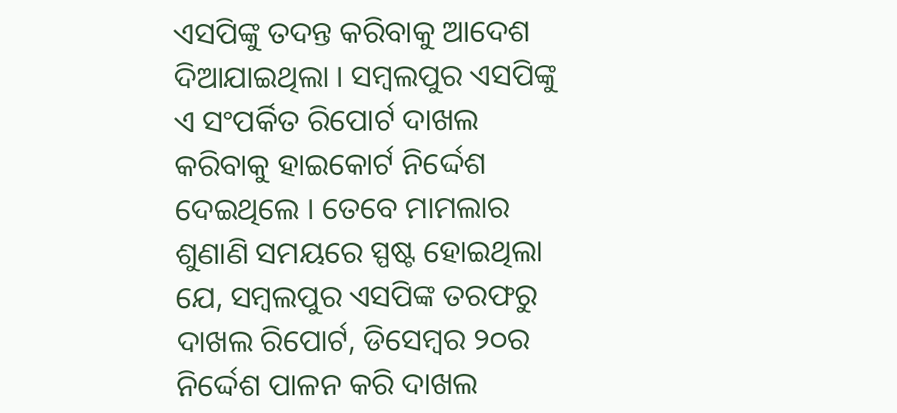ଏସପିଙ୍କୁ ତଦନ୍ତ କରିବାକୁ ଆଦେଶ ଦିଆଯାଇଥିଲା । ସମ୍ବଲପୁର ଏସପିଙ୍କୁ ଏ ସଂପର୍କିତ ରିପୋର୍ଟ ଦାଖଲ କରିବାକୁ ହାଇକୋର୍ଟ ନିର୍ଦ୍ଦେଶ ଦେଇଥିଲେ । ତେବେ ମାମଲାର ଶୁଣାଣି ସମୟରେ ସ୍ପଷ୍ଟ ହୋଇଥିଲା ଯେ, ସମ୍ବଲପୁର ଏସପିଙ୍କ ତରଫରୁ ଦାଖଲ ରିପୋର୍ଟ, ଡିସେମ୍ବର ୨୦ର ନିର୍ଦ୍ଦେଶ ପାଳନ କରି ଦାଖଲ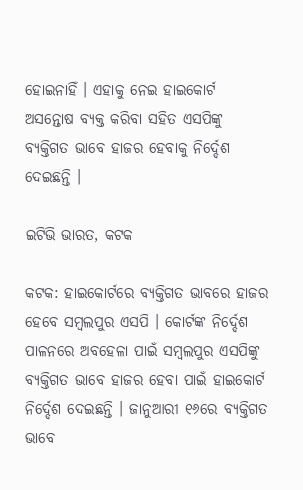ହୋଇନାହିଁ । ଏହାକୁ ନେଇ ହାଇକୋର୍ଟ ଅସନ୍ତୋଷ ବ୍ୟକ୍ତ କରିବା ସହିତ ଏସପିଙ୍କୁ ବ୍ୟକ୍ତିଗତ ଭାବେ ହାଜର ହେବାକୁ ନିର୍ଦ୍ଦେଶ ଦେଇଛନ୍ତି ।

ଇଟିଭି ଭାରତ, କଟକ

କଟକ: ହାଇକୋର୍ଟରେ ବ୍ୟକ୍ତିଗତ ଭାବରେ ହାଜର ହେବେ ସମ୍ବଲପୁର ଏସପି । କୋର୍ଟଙ୍କ ନିର୍ଦ୍ଦେଶ ପାଳନରେ ଅବହେଳା ପାଇଁ ସମ୍ବଲପୁର ଏସପିଙ୍କୁ ବ୍ୟକ୍ତିଗତ ଭାବେ ହାଜର ହେବା ପାଇଁ ହାଇକୋର୍ଟ ନିର୍ଦ୍ଦେଶ ଦେଇଛନ୍ତି । ଜାନୁଆରୀ ୧୬ରେ ବ୍ୟକ୍ତିଗତ ଭାବେ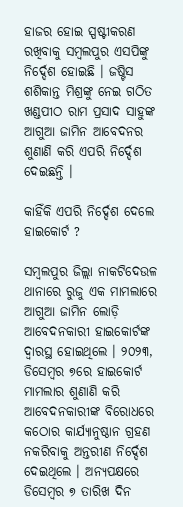ହାଜର ହୋଇ ସ୍ପଷ୍ଟୀକରଣ ରଖିବାକୁ ସମ୍ବଲପୁର ଏସପିଙ୍କୁ ନିର୍ଦ୍ଦେଶ ହୋଇଛି । ଜଷ୍ଟିସ ଶଶିକାନ୍ତ ମିଶ୍ରଙ୍କୁ ନେଇ ଗଠିତ ଖଣ୍ଡପୀଠ ରାମ ପ୍ରସାଦ ସାହୁଙ୍କ ଆଗୁଆ ଜାମିନ ଆବେଦନର ଶୁଣାଣି କରି ଏପରି ନିର୍ଦ୍ଦେଶ ଦେଇଛନ୍ତି ।

କାହିଁକି ଏପରି ନିର୍ଦ୍ଦେଶ ଦେଲେ ହାଇକୋର୍ଟ ?

ସମ୍ବଲପୁର ଜିଲ୍ଲା ନାକଟିଦେଉଳ ଥାନାରେ ରୁଜୁ ଏକ ମାମଲାରେ ଆଗୁଆ ଜାମିନ ଲୋଡ଼ି ଆବେଦନକାରୀ ହାଇକୋର୍ଟଙ୍କ ଦ୍ବାରସ୍ଥ ହୋଇଥିଲେ । ୨୦୨୩, ଡିସେମ୍ବର ୭ରେ ହାଇକୋର୍ଟ ମାମଲାର ଶୁଣାଣି କରି ଆବେଦନକାରୀଙ୍କ ବିରୋଧରେ କଠୋର କାର୍ଯ୍ୟାନୁଷ୍ଠାନ ଗ୍ରହଣ ନକରିବାକୁ ଅନ୍ତରୀଣ ନିର୍ଦ୍ଦେଶ ଦେଇଥିଲେ । ଅନ୍ୟପକ୍ଷରେ ଡିସେମ୍ବର ୭ ତାରିଖ ଦିନ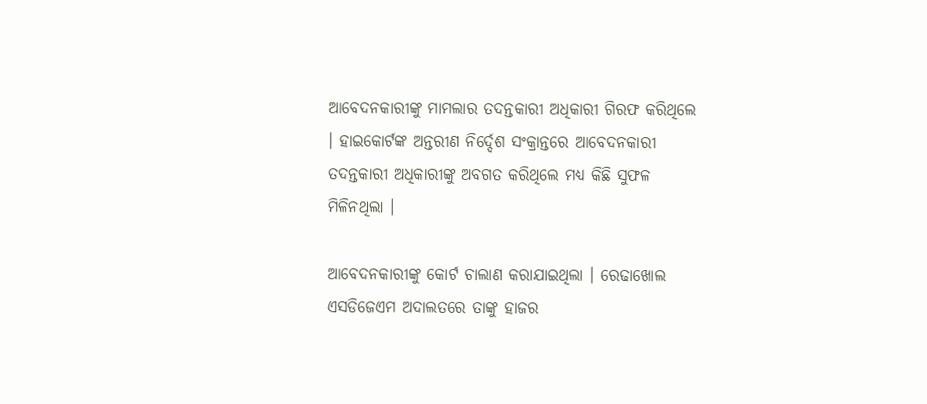ଆବେଦନକାରୀଙ୍କୁ ମାମଲାର ତଦନ୍ତକାରୀ ଅଧିକାରୀ ଗିରଫ କରିଥିଲେ । ହାଇକୋର୍ଟଙ୍କ ଅନ୍ତରୀଣ ନିର୍ଦ୍ଦେଶ ସଂକ୍ରାନ୍ତରେ ଆବେଦନକାରୀ ତଦନ୍ତକାରୀ ଅଧିକାରୀଙ୍କୁ ଅବଗତ କରିଥିଲେ ମଧ୍ୟ କିଛି ସୁଫଳ ମିଳିନଥିଲା ।

ଆବେଦନକାରୀଙ୍କୁ କୋର୍ଟ ଚାଲାଣ କରାଯାଇଥିଲା । ରେଢାଖୋଲ ଏସଡିଜେଏମ ଅଦାଲତରେ ତାଙ୍କୁ ହାଜର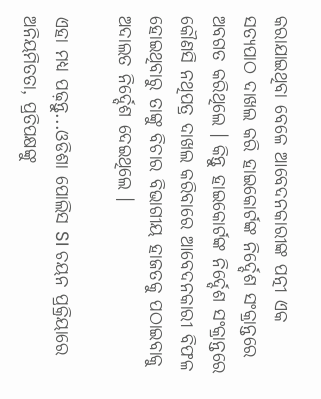କରାଯାଇଥିବା ବେଳେ ଆବେଦନକାରୀଙ୍କ ପତ୍ନୀ ଏକ ସତ୍ୟପାଠ ଦାଖଲ କରି ହାଇକୋର୍ଟଙ୍କ ନିର୍ଦ୍ଦେଶ ସଂକ୍ରାନ୍ତରେ ଅବଗତ କରିଥିଲେ । କିନ୍ତୁ ହାଇକୋର୍ଟଙ୍କ ନିର୍ଦ୍ଦେଶ ସଂକ୍ରାନ୍ତରେ କୌଣସି ନଥିପତ୍ର ଦାଖଲ କରିବାରେ ଆବେଦନକାରୀ ବିଫଳ ହୋଇଥିବାରୁ ତାଙ୍କୁ ବିଚାର ବିଭାଗୀୟ ହାଜତକୁ ପଠାଇବାକୁ ଅଦାଲତ ନିର୍ଦ୍ଦେଶ ଦେଇଥିଲେ ।

ଏହା ମଧ୍ୟ ପଢ଼ନ୍ତୁ...ଓଡିଶା ପୋଲିସ SI ଚୟନ ପ୍ରକ୍ରିୟାରେ ଅନିୟମିତତା, ପ୍ରତିପକ୍ଷଙ୍କୁ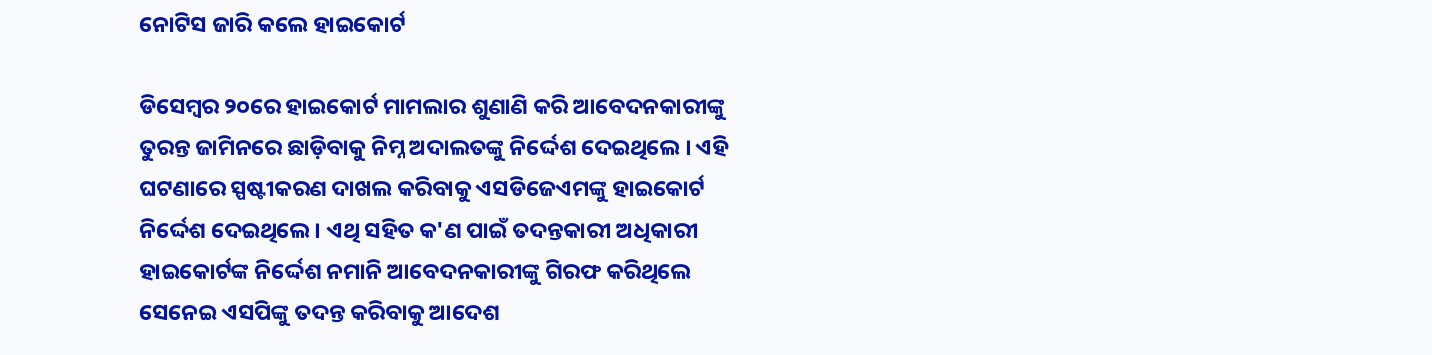ନୋଟିସ ଜାରି କଲେ ହାଇକୋର୍ଟ

ଡିସେମ୍ବର ୨୦ରେ ହାଇକୋର୍ଟ ମାମଲାର ଶୁଣାଣି କରି ଆବେଦନକାରୀଙ୍କୁ ତୁରନ୍ତ ଜାମିନରେ ଛାଡ଼ିବାକୁ ନିମ୍ନ ଅଦାଲତଙ୍କୁ ନିର୍ଦ୍ଦେଶ ଦେଇଥିଲେ । ଏହି ଘଟଣାରେ ସ୍ପ‌ଷ୍ଟୀକରଣ ଦାଖଲ କରିବାକୁ ଏସଡିଜେଏମଙ୍କୁ ହାଇକୋର୍ଟ ନିର୍ଦ୍ଦେଶ ଦେଇଥିଲେ । ଏଥି ସହିତ କ'ଣ ପାଇଁ ତଦନ୍ତକାରୀ ଅଧିକାରୀ ହାଇକୋର୍ଟଙ୍କ ନିର୍ଦ୍ଦେଶ ନମାନି ଆବେଦନକାରୀଙ୍କୁ ଗିରଫ କରିଥିଲେ ସେନେଇ ଏସପିଙ୍କୁ ତଦନ୍ତ କରିବାକୁ ଆଦେଶ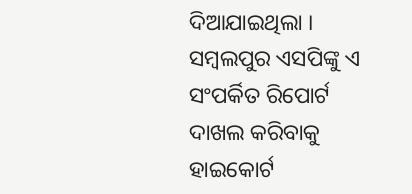ଦିଆଯାଇଥିଲା । ସମ୍ବଲପୁର ଏସପିଙ୍କୁ ଏ ସଂପର୍କିତ ରିପୋର୍ଟ ଦାଖଲ କରିବାକୁ ହାଇକୋର୍ଟ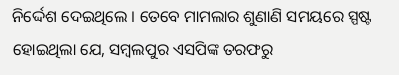ନିର୍ଦ୍ଦେଶ ଦେଇଥିଲେ । ତେବେ ମାମଲାର ଶୁଣାଣି ସମୟରେ ସ୍ପଷ୍ଟ ହୋଇଥିଲା ଯେ, ସମ୍ବଲପୁର ଏସପିଙ୍କ ତରଫରୁ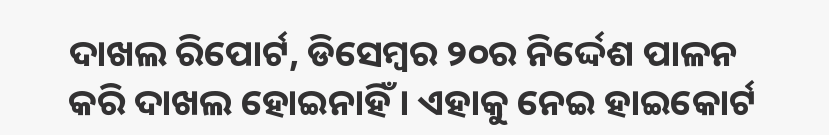ଦାଖଲ ରିପୋର୍ଟ, ଡିସେମ୍ବର ୨୦ର ନିର୍ଦ୍ଦେଶ ପାଳନ କରି ଦାଖଲ ହୋଇନାହିଁ । ଏହାକୁ ନେଇ ହାଇକୋର୍ଟ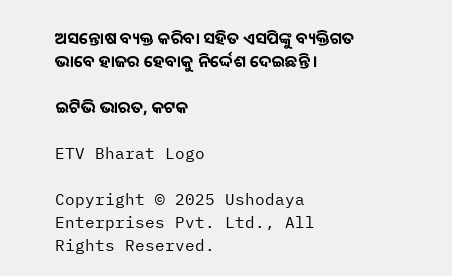ଅସନ୍ତୋଷ ବ୍ୟକ୍ତ କରିବା ସହିତ ଏସପିଙ୍କୁ ବ୍ୟକ୍ତିଗତ ଭାବେ ହାଜର ହେବାକୁ ନିର୍ଦ୍ଦେଶ ଦେଇଛନ୍ତି ।

ଇଟିଭି ଭାରତ, କଟକ

ETV Bharat Logo

Copyright © 2025 Ushodaya Enterprises Pvt. Ltd., All Rights Reserved.